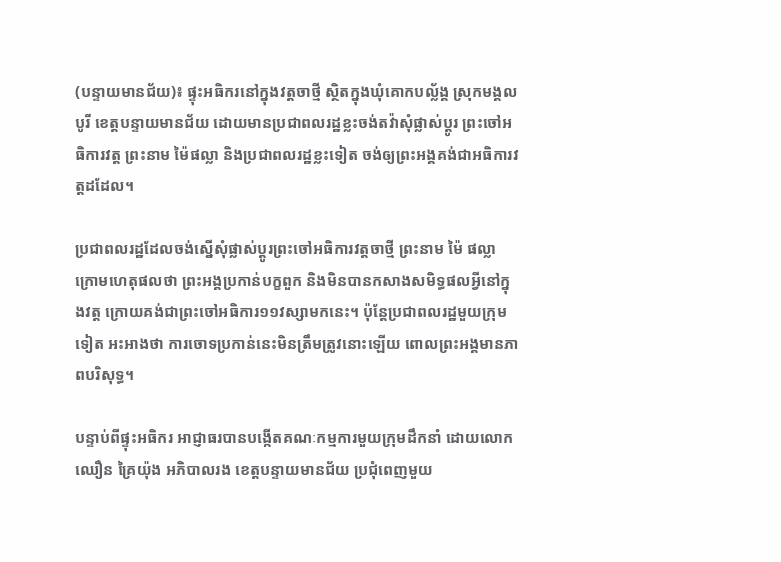(បន្ទាយមានជ័យ)៖ ផ្ទុះអធិករនៅក្នុងវត្តចាថ្មី ស្ថិតក្នុងឃុំគោកបល្ល័ង្គ ស្រុកមង្គលបូរី ខេត្តបន្ទាយមានជ័យ ដោយមានប្រជាពលរដ្ឋខ្លះចង់តវ៉ាសុំផ្លាស់ប្ដូរ ព្រះចៅអធិការវត្ត ព្រះនាម ម៉ៃផល្លា និងប្រជាពលរដ្ឋខ្លះទៀត ចង់ឲ្យព្រះអង្គគង់ជាអធិការវត្តដដែល។

ប្រជាពលរដ្ឋដែលចង់ស្នើសុំផ្លាស់ប្ដូរព្រះចៅអធិការវត្តចាថ្មី ព្រះនាម ម៉ៃ ផល្លា ក្រោមហេតុផលថា ព្រះអង្គប្រកាន់បក្ខពួក និងមិនបានកសាងសមិទ្ធផលអ្វីនៅក្នុងវត្ត ក្រោយគង់ជាព្រះចៅអធិការ១១វស្សាមកនេះ។ ប៉ុន្ដែប្រជាពលរដ្ឋមួយក្រុមទៀត អះអាងថា ការចោទប្រកាន់នេះមិនត្រឹមត្រូវនោះឡើយ ពោលព្រះអង្គមានភាពបរិសុទ្ធ។

បន្ទាប់ពីផ្ទុះអធិករ អាជ្ញាធរបានបង្កើតគណៈកម្មការមួយក្រុមដឹកនាំ ដោយលោក ឈឿន គ្រៃយ៉ុង អភិបាលរង ខេត្តបន្ទាយមានជ័យ ប្រជុំពេញមួយ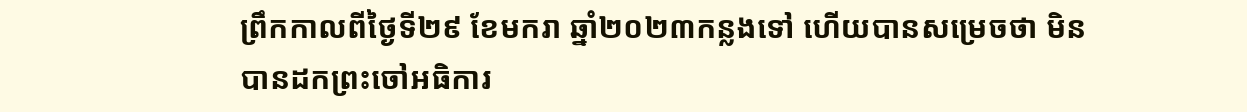ព្រឹកកាលពីថ្ងៃទី២៩ ខែមករា ឆ្នាំ២០២៣កន្លងទៅ ហើយបានសម្រេចថា មិនបានដកព្រះចៅអធិការ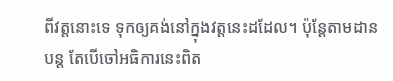ពីវត្តនោះទេ ទុកឲ្យគង់នៅក្នុងវត្តនេះដដែល។ ប៉ុន្ដែតាមដានបន្ត តែបើចៅអធិការនេះពិត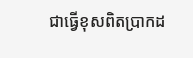ជាធ្វើខុសពិតប្រាកដ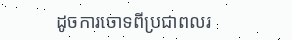ដូចការចោទពីប្រជាពលរ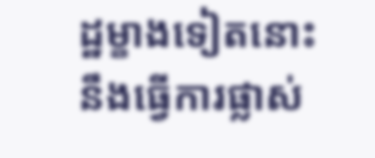ដ្ឋម្ខាងទៀតនោះ នឹងធ្វើការផ្លាស់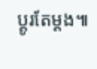ប្ដូរតែម្ដង៕